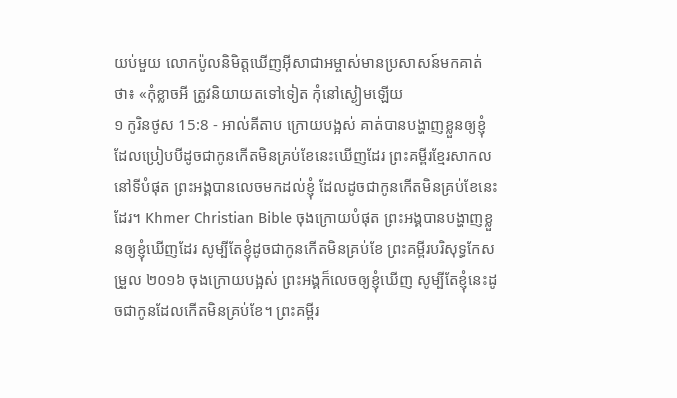យប់មួយ លោកប៉ូលនិមិត្ដឃើញអ៊ីសាជាអម្ចាស់មានប្រសាសន៍មកគាត់ថា៖ «កុំខ្លាចអី ត្រូវនិយាយតទៅទៀត កុំនៅស្ងៀមឡើយ
១ កូរិនថូស 15:8 - អាល់គីតាប ក្រោយបង្អស់ គាត់បានបង្ហាញខ្លួនឲ្យខ្ញុំ ដែលប្រៀបបីដូចជាកូនកើតមិនគ្រប់ខែនេះឃើញដែរ ព្រះគម្ពីរខ្មែរសាកល នៅទីបំផុត ព្រះអង្គបានលេចមកដល់ខ្ញុំ ដែលដូចជាកូនកើតមិនគ្រប់ខែនេះដែរ។ Khmer Christian Bible ចុងក្រោយបំផុត ព្រះអង្គបានបង្ហាញខ្លួនឲ្យខ្ញុំឃើញដែរ សូម្បីតែខ្ញុំដូចជាកូនកើតមិនគ្រប់ខែ ព្រះគម្ពីរបរិសុទ្ធកែសម្រួល ២០១៦ ចុងក្រោយបង្អស់ ព្រះអង្គក៏លេចឲ្យខ្ញុំឃើញ សូម្បីតែខ្ញុំនេះដូចជាកូនដែលកើតមិនគ្រប់ខែ។ ព្រះគម្ពីរ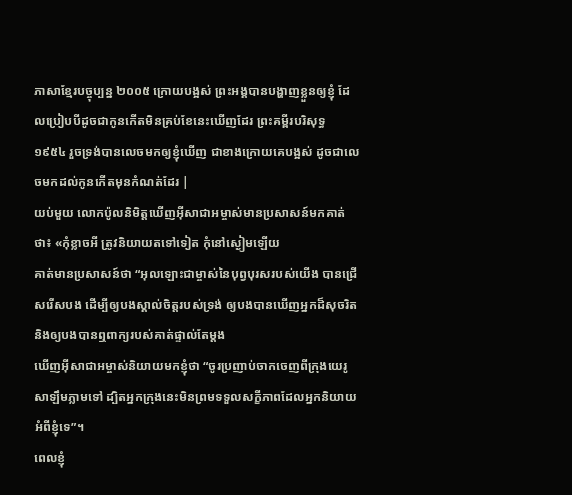ភាសាខ្មែរបច្ចុប្បន្ន ២០០៥ ក្រោយបង្អស់ ព្រះអង្គបានបង្ហាញខ្លួនឲ្យខ្ញុំ ដែលប្រៀបបីដូចជាកូនកើតមិនគ្រប់ខែនេះឃើញដែរ ព្រះគម្ពីរបរិសុទ្ធ ១៩៥៤ រួចទ្រង់បានលេចមកឲ្យខ្ញុំឃើញ ជាខាងក្រោយគេបង្អស់ ដូចជាលេចមកដល់កូនកើតមុនកំណត់ដែរ |
យប់មួយ លោកប៉ូលនិមិត្ដឃើញអ៊ីសាជាអម្ចាស់មានប្រសាសន៍មកគាត់ថា៖ «កុំខ្លាចអី ត្រូវនិយាយតទៅទៀត កុំនៅស្ងៀមឡើយ
គាត់មានប្រសាសន៍ថា “អុលឡោះជាម្ចាស់នៃបុព្វបុរសរបស់យើង បានជ្រើសរើសបង ដើម្បីឲ្យបងស្គាល់ចិត្តរបស់ទ្រង់ ឲ្យបងបានឃើញអ្នកដ៏សុចរិត និងឲ្យបងបានឮពាក្យរបស់គាត់ផ្ទាល់តែម្ដង
ឃើញអ៊ីសាជាអម្ចាស់និយាយមកខ្ញុំថា “ចូរប្រញាប់ចាកចេញពីក្រុងយេរូសាឡឹមភ្លាមទៅ ដ្បិតអ្នកក្រុងនេះមិនព្រមទទួលសក្ខីភាពដែលអ្នកនិយាយអំពីខ្ញុំទេ”។
ពេលខ្ញុំ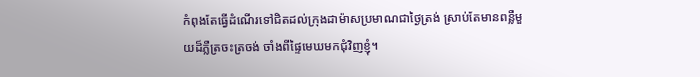កំពុងតែធ្វើដំណើរទៅជិតដល់ក្រុងដាម៉ាសប្រមាណជាថ្ងៃត្រង់ ស្រាប់តែមានពន្លឺមួយដ៏ភ្លឺត្រចះត្រចង់ ចាំងពីផ្ទៃមេឃមកជុំវិញខ្ញុំ។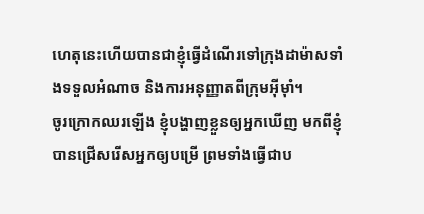ហេតុនេះហើយបានជាខ្ញុំធ្វើដំណើរទៅក្រុងដាម៉ាសទាំងទទួលអំណាច និងការអនុញ្ញាតពីក្រុមអ៊ីមុាំ។
ចូរក្រោកឈរឡើង ខ្ញុំបង្ហាញខ្លួនឲ្យអ្នកឃើញ មកពីខ្ញុំបានជ្រើសរើសអ្នកឲ្យបម្រើ ព្រមទាំងធ្វើជាប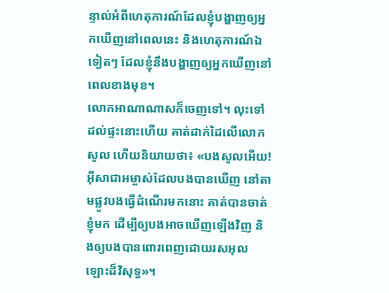ន្ទាល់អំពីហេតុការណ៍ដែលខ្ញុំបង្ហាញឲ្យអ្នកឃើញនៅពេលនេះ និងហេតុការណ៍ឯទៀតៗ ដែលខ្ញុំនឹងបង្ហាញឲ្យអ្នកឃើញនៅពេលខាងមុខ។
លោកអាណាណាសក៏ចេញទៅ។ លុះទៅដល់ផ្ទះនោះហើយ គាត់ដាក់ដៃលើលោកសូល ហើយនិយាយថា៖ «បងសូលអើយ! អ៊ីសាជាអម្ចាស់ដែលបងបានឃើញ នៅតាមផ្លូវបងធ្វើដំណើរមកនោះ គាត់បានចាត់ខ្ញុំមក ដើម្បីឲ្យបងអាចឃើញឡើងវិញ និងឲ្យបងបានពោរពេញដោយរសអុលឡោះដ៏វិសុទ្ធ»។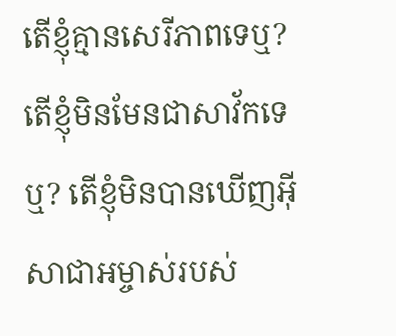តើខ្ញុំគ្មានសេរីភាពទេឬ? តើខ្ញុំមិនមែនជាសាវ័កទេឬ? តើខ្ញុំមិនបានឃើញអ៊ីសាជាអម្ចាស់របស់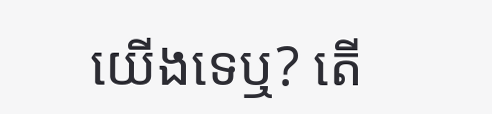យើងទេឬ? តើ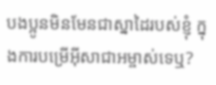បងប្អូនមិនមែនជាស្នាដៃរបស់ខ្ញុំ ក្នុងការបម្រើអ៊ីសាជាអម្ចាស់ទេឬ?